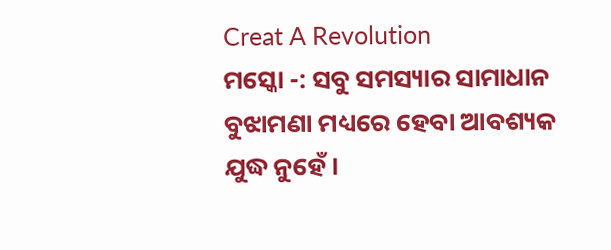Creat A Revolution
ମସ୍କୋ -: ସବୁ ସମସ୍ୟାର ସାମାଧାନ ବୁଝାମଣା ମଧ୍ୟରେ ହେବା ଆବଶ୍ୟକ ଯୁଦ୍ଧ ନୁହେଁ ।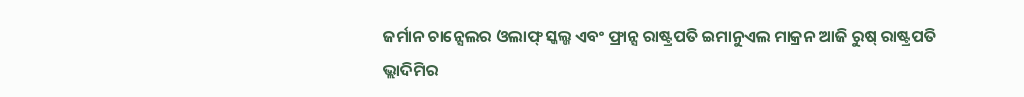ଜର୍ମାନ ଚାନ୍ସେଲର ଓଲାଫ୍ ସ୍କଲ୍ଜ ଏବଂ ଫ୍ରାନ୍ସ ରାଷ୍ଟ୍ରପତି ଇମାନୁଏଲ ମାକ୍ରନ ଆଜି ରୁଷ୍ ରାଷ୍ଟ୍ରପତି ଭ୍ଲାଦିମିର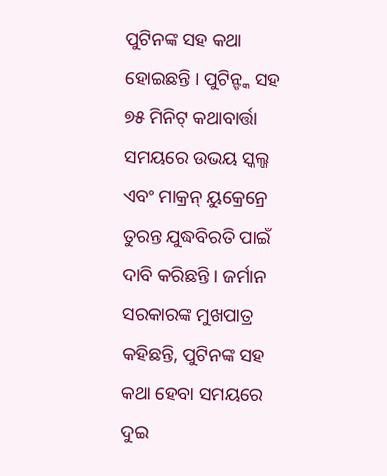ପୁଟିନଙ୍କ ସହ କଥା ହୋଇଛନ୍ତି । ପୁଟିନ୍ଙ୍କ ସହ ୭୫ ମିନିଟ୍ କଥାବାର୍ତ୍ତା ସମୟରେ ଉଭୟ ସ୍କଲ୍ଜ ଏବଂ ମାକ୍ରନ୍ ୟୁକ୍ରେନ୍ରେ ତୁରନ୍ତ ଯୁଦ୍ଧବିରତି ପାଇଁ ଦାବି କରିଛନ୍ତି । ଜର୍ମାନ ସରକାରଙ୍କ ମୁଖପାତ୍ର କହିଛନ୍ତି, ପୁଟିନଙ୍କ ସହ କଥା ହେବା ସମୟରେ ଦୁଇ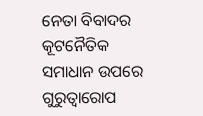ନେତା ବିବାଦର କୂଟନୈତିକ ସମାଧାନ ଉପରେ ଗୁରୁତ୍ୱାରୋପ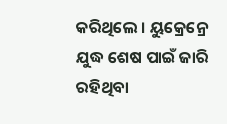କରିଥିଲେ । ୟୁକ୍ରେନ୍ରେ ଯୁଦ୍ଧ ଶେଷ ପାଇଁ ଜାରି ରହିଥିବା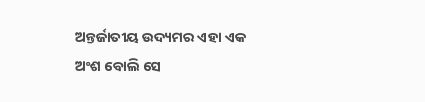ଅନ୍ତର୍ଜାତୀୟ ଉଦ୍ୟମର ଏହା ଏକ ଅଂଶ ବୋଲି ସେ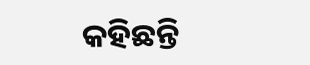କହିଛନ୍ତି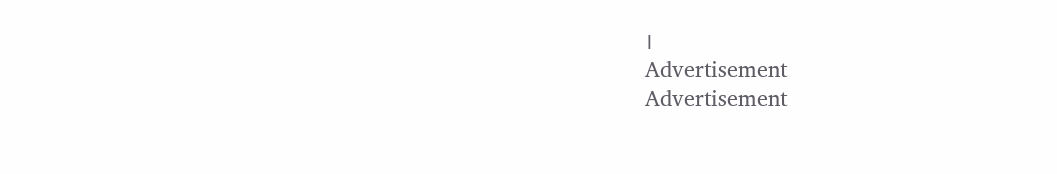।
Advertisement
Advertisement